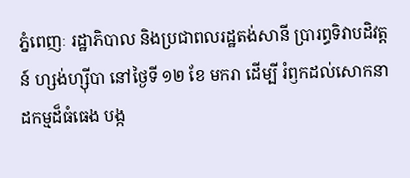ភ្នំពេញៈ រដ្ឋាភិបាល និងប្រជាពលរដ្ឋតង់សានី ប្រារព្ធទិវាបដិវត្តន៍ ហ្សង់ហ្ស៊ីបា នៅថ្ងៃទី ១២ ខែ មករា ដើម្បី រំឭកដល់សោកនាដកម្មដ៏ធំធេង បង្ក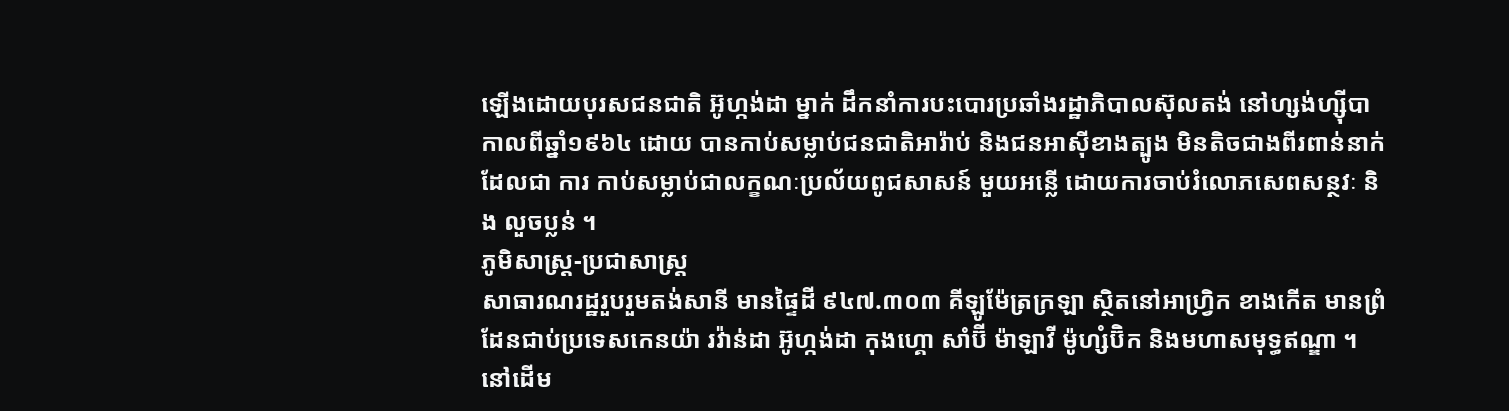ឡើងដោយបុរសជនជាតិ អ៊ូហ្កង់ដា ម្នាក់ ដឹកនាំការបះបោរប្រឆាំងរដ្ឋាភិបាលស៊ុលតង់ នៅហ្សង់ហ្ស៊ីបា កាលពីឆ្នាំ១៩៦៤ ដោយ បានកាប់សម្លាប់ជនជាតិអារ៉ាប់ និងជនអាស៊ីខាងត្បូង មិនតិចជាងពីរពាន់នាក់ ដែលជា ការ កាប់សម្លាប់ជាលក្ខណៈប្រល័យពូជសាសន៍ មួយអន្លើ ដោយការចាប់រំលោភសេពសន្ថវៈ និង លួចប្លន់ ។
ភូមិសាស្ត្រ-ប្រជាសាស្ត្រ
សាធារណរដ្ឋរួបរួមតង់សានី មានផ្ទៃដី ៩៤៧.៣០៣ គីឡូម៉ែត្រក្រឡា ស្ថិតនៅអាហ្វ្រិក ខាងកើត មានព្រំដែនជាប់ប្រទេសកេនយ៉ា រវ៉ាន់ដា អ៊ូហ្កង់ដា កុងហ្គោ សាំប៊ី ម៉ាឡាវី ម៉ូហ្សំប៊ិក និងមហាសមុទ្ធឥណ្ឌា ។ នៅដើម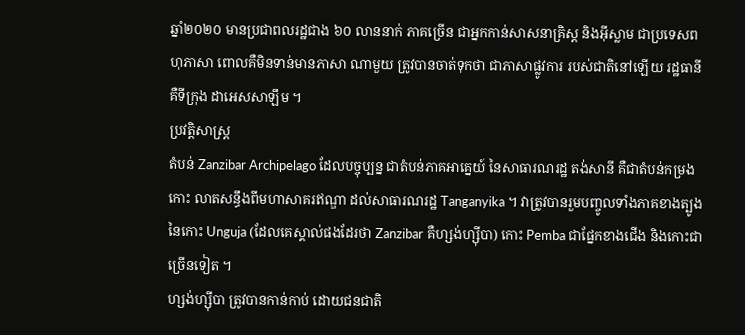ឆ្នាំ២០២០ មានប្រជាពលរដ្ឋជាង ៦០ លាននាក់ ភាគច្រើន ជាអ្នកកាន់សាសនាគ្រិស្ត និងអ៊ីស្លាម ជាប្រទេសពហុភាសា ពោលគឺមិនទាន់មានភាសា ណាមួយ ត្រូវបានចាត់ទុកថា ជាភាសាផ្លូវការ របស់ជាតិនៅឡើយ រដ្ឋធានីគឺទីក្រុង ដាអេសសាឡឹម ។
ប្រវត្តិសាស្ត្រ
តំបន់ Zanzibar Archipelago ដែលបច្ចុប្បន្ន ជាតំបន់ភាគអាគ្នេយ៍ នៃសាធារណរដ្ឋ តង់សានី គឺជាតំបន់កម្រងកោះ លាតសន្ធឹងពីមហាសាគរឥណ្ឌា ដល់សាធារណរដ្ឋ Tanganyika ។ វាត្រូវបានរួមបញ្ចូលទាំងភាគខាងត្បូងនៃកោះ Unguja (ដែលគេស្គាល់ផងដែរថា Zanzibar គឺហ្សង់ហ្ស៊ីបា) កោះ Pemba ជាផ្នែកខាងជើង និងកោះជាច្រើនទៀត ។
ហ្សង់ហ្ស៊ីបា ត្រូវបានកាន់កាប់ ដោយជនជាតិ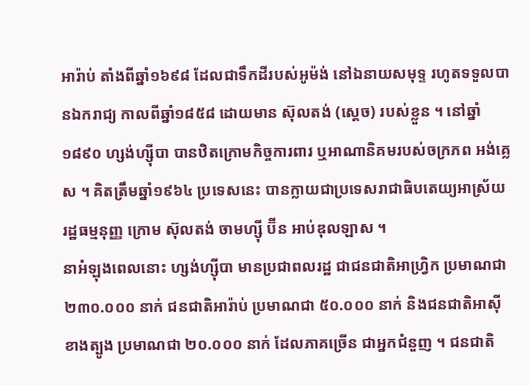អារ៉ាប់ តាំងពីឆ្នាំ១៦៩៨ ដែលជាទឹកដីរបស់អូម៉ង់ នៅឯនាយសមុទ្ទ រហូតទទួលបានឯករាជ្យ កាលពីឆ្នាំ១៨៥៨ ដោយមាន ស៊ុលតង់ (ស្តេច) របស់ខ្លួន ។ នៅឆ្នាំ១៨៩០ ហ្សង់ហ្ស៊ីបា បានឋិតក្រោមកិច្ចការពារ ឬអាណានិគមរបស់ចក្រភព អង់គ្លេស ។ គិតត្រឹមឆ្នាំ១៩៦៤ ប្រទេសនេះ បានក្លាយជាប្រទេសរាជាធិបតេយ្យអាស្រ័យ រដ្ឋធម្មនុញ្ញ ក្រោម ស៊ុលតង់ ចាមហ្ស៊ី ប៊ីន អាប់ឌុលឡាស ។
នាអំឡុងពេលនោះ ហ្សង់ហ្ស៊ីបា មានប្រជាពលរដ្ឋ ជាជនជាតិអាហ្វ្រិក ប្រមាណជា ២៣០.០០០ នាក់ ជនជាតិអារ៉ាប់ ប្រមាណជា ៥០.០០០ នាក់ និងជនជាតិអាស៊ីខាងត្បូង ប្រមាណជា ២០.០០០ នាក់ ដែលភាគច្រើន ជាអ្នកជំនួញ ។ ជនជាតិ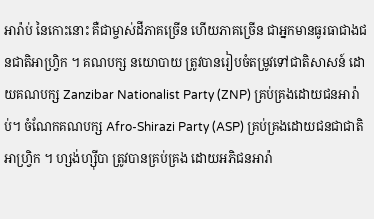អារ៉ាប់ នៃកោះនោះ គឺជាម្ចាស់ដីភាគច្រើន ហើយភាគច្រើន ជាអ្នកមានធូរធាជាងជនជាតិអាហ្វ្រិក ។ គណបក្ស នយោបាយ ត្រូវបានរៀបចំតម្រូវទៅជាតិសាសន៍ ដោយគណបក្ស Zanzibar Nationalist Party (ZNP) គ្រប់គ្រងដោយជនអារ៉ាប់។ ចំណែកគណបក្ស Afro-Shirazi Party (ASP) គ្រប់គ្រងដោយជនជាជាតិអាហ្វ្រិក ។ ហ្សង់ហ្ស៊ីបា ត្រូវបានគ្រប់គ្រង ដោយអភិជនអារ៉ា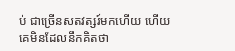ប់ ជាច្រើនសតវត្សរ៍មកហើយ ហើយគេមិនដែលនឹកគិតថា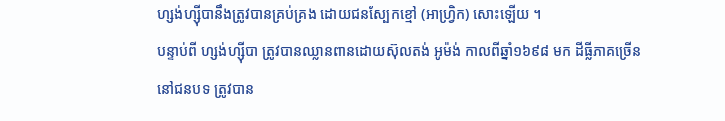ហ្សង់ហ្ស៊ីបានឹងត្រូវបានគ្រប់គ្រង ដោយជនស្បែកខ្មៅ (អាហ្វ្រិក) សោះឡើយ ។
បន្ទាប់ពី ហ្សង់ហ្ស៊ីបា ត្រូវបានឈ្លានពានដោយស៊ុលតង់ អូម៉ង់ កាលពីឆ្នាំ១៦៩៨ មក ដីធ្លីភាគច្រើន នៅជនបទ ត្រូវបាន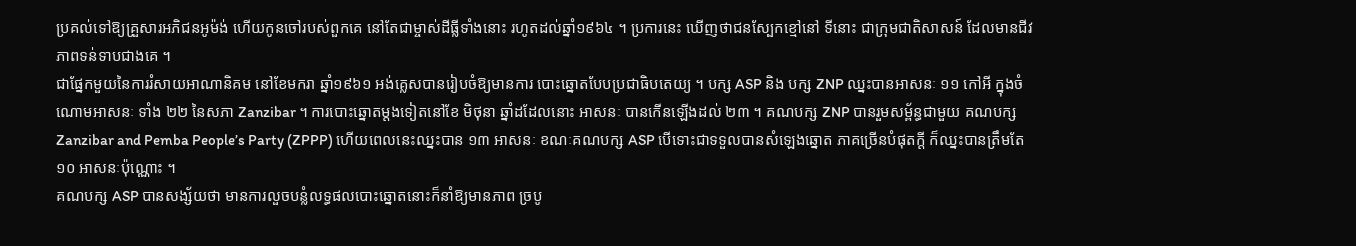ប្រគល់ទៅឱ្យគ្រួសារអភិជនអូម៉ង់ ហើយកូនចៅរបស់ពួកគេ នៅតែជាម្ចាស់ដីធ្លីទាំងនោះ រហូតដល់ឆ្នាំ១៩៦៤ ។ ប្រការនេះ ឃើញថាជនស្បែកខ្មៅនៅ ទីនោះ ជាក្រុមជាតិសាសន៍ ដែលមានជីវភាពទន់ទាបជាងគេ ។
ជាផ្នែកមួយនៃការរំសាយអាណានិគម នៅខែមករា ឆ្នាំ១៩៦១ អង់គ្លេសបានរៀបចំឱ្យមានការ បោះឆ្នោតបែបប្រជាធិបតេយ្យ ។ បក្ស ASP និង បក្ស ZNP ឈ្នះបានអាសនៈ ១១ កៅអី ក្នុងចំណោមអាសនៈ ទាំង ២២ នៃសភា Zanzibar ។ ការបោះឆ្នោតម្តងទៀតនៅខែ មិថុនា ឆ្នាំដដែលនោះ អាសនៈ បានកើនឡើងដល់ ២៣ ។ គណបក្ស ZNP បានរួមសម្ព័ន្ធជាមួយ គណបក្ស Zanzibar and Pemba People’s Party (ZPPP) ហើយពេលនេះឈ្នះបាន ១៣ អាសនៈ ខណៈគណបក្ស ASP បើទោះជាទទួលបានសំឡេងឆ្នោត ភាគច្រើនបំផុតក្តី ក៏ឈ្នះបានត្រឹមតែ ១០ អាសនៈប៉ុណ្ណោះ ។
គណបក្ស ASP បានសង្ស័យថា មានការលួចបន្លំលទ្ធផលបោះឆ្នោតនោះក៏នាំឱ្យមានភាព ច្របូ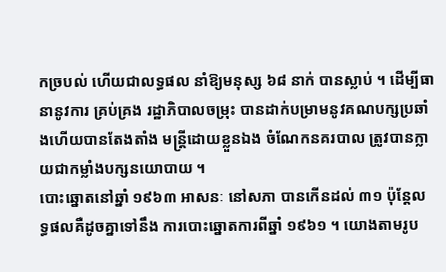កច្របល់ ហើយជាលទ្ធផល នាំឱ្យមនុស្ស ៦៨ នាក់ បានស្លាប់ ។ ដើម្បីធានានូវការ គ្រប់គ្រង រដ្ឋាភិបាលចម្រុះ បានដាក់បម្រាមនូវគណបក្សប្រឆាំងហើយបានតែងតាំង មន្ត្រីដោយខ្លួនឯង ចំណែកនគរបាល ត្រូវបានក្លាយជាកម្លាំងបក្សនយោបាយ ។
បោះឆ្នោតនៅឆ្នាំ ១៩៦៣ អាសនៈ នៅសភា បានកើនដល់ ៣១ ប៉ុន្តែលទ្ធផលគឺដូចគ្នាទៅនឹង ការបោះឆ្នោតការពីឆ្នាំ ១៩៦១ ។ យោងតាមរូប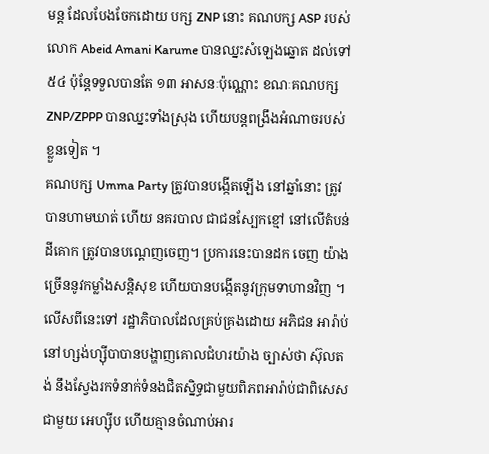មន្ត ដែលបែងចែកដោយ បក្ស ZNP នោះ គណបក្ស ASP របស់លោក Abeid Amani Karume បានឈ្នះសំឡេងឆ្នោត ដល់ទៅ ៥៤ ប៉ុន្តែទទួលបានតែ ១៣ អាសនៈប៉ុណ្ណោះ ខណៈគណបក្ស ZNP/ZPPP បានឈ្នះទាំងស្រុង ហើយបន្តពង្រឹងអំណាចរបស់ខ្លួនទៀត ។
គណបក្ស Umma Party ត្រូវបានបង្កើតឡើង នៅឆ្នាំនោះ ត្រូវបានហាមឃាត់ ហើយ នគរបាល ជាជនស្បែកខ្មៅ នៅលើតំបន់ដីគោក ត្រូវបានបណ្តេញចេញ។ ប្រការនេះបានដក ចេញ យ៉ាងច្រើននូវកម្លាំងសន្តិសុខ ហើយបានបង្កើតនូវក្រុមទាហានវិញ ។ លើសពីនេះទៅ រដ្ឋាភិបាលដែលគ្រប់គ្រងដោយ អភិជន អារ៉ាប់ នៅហ្សង់ហ្ស៊ីបាបានបង្ហាញគោលជំហរយ៉ាង ច្បាស់ថា ស៊ុលតង់ នឹងស្វែងរកទំនាក់ទំនងជិតស្និទ្ធជាមួយពិភពអារ៉ាប់ជាពិសេសជាមួយ អេហ្ស៊ីប ហើយគ្មានចំណាប់អារ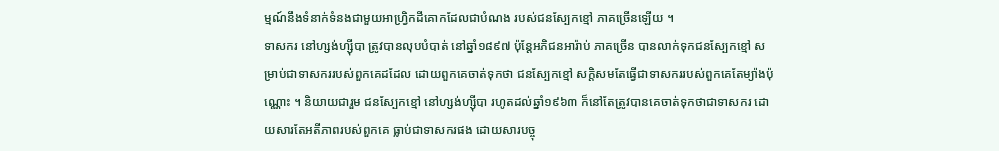ម្មណ៍នឹងទំនាក់ទំនងជាមួយអាហ្វ្រិកដីគោកដែលជាបំណង របស់ជនស្បែកខ្មៅ ភាគច្រើនឡើយ ។
ទាសករ នៅហ្សង់ហ្ស៊ីបា ត្រូវបានលុបបំបាត់ នៅឆ្នាំ១៨៩៧ ប៉ុន្តែអភិជនអារ៉ាប់ ភាគច្រើន បានលាក់ទុកជនស្បែកខ្មៅ សម្រាប់ជាទាសកររបស់ពួកគេដដែល ដោយពួកគេចាត់ទុកថា ជនស្បែកខ្មៅ សក្តិសមតែធ្វើជាទាសកររបស់ពួកគេតែម្យ៉ាងប៉ុណ្ណោះ ។ និយាយជារួម ជនស្បែកខ្មៅ នៅហ្សង់ហ្ស៊ីបា រហូតដល់ឆ្នាំ១៩៦៣ ក៏នៅតែត្រូវបានគេចាត់ទុកថាជាទាសករ ដោយសារតែអតីភាពរបស់ពួកគេ ធ្លាប់ជាទាសករផង ដោយសារបច្ចុ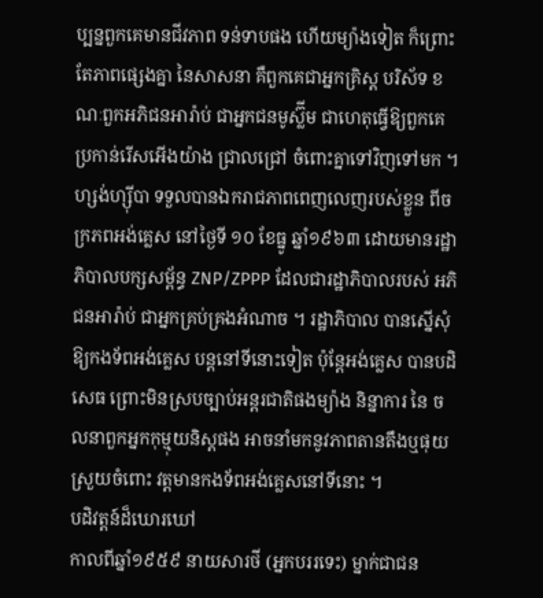ប្បន្នពួកគេមានជីវភាព ទន់ទាបផង ហើយម្យ៉ាងទៀត ក៏ព្រោះតែភាពផ្សេងគ្នា នៃសាសនា គឺពួកគេជាអ្នកគ្រិស្ត បរិស័ទ ខណៈពួកអភិជនអារ៉ាប់ ជាអ្នកជនមូស្ល៊ីម ជាហេតុធ្វើឱ្យពួកគេប្រកាន់រើសអើងយ៉ាង ជ្រាលជ្រៅ ចំពោះគ្នាទៅវិញទៅមក ។
ហ្សង់ហ្ស៊ីបា ទទួលបានឯករាជភាពពេញលេញរបស់ខ្លួន ពីចក្រភពអង់គ្លេស នៅថ្ងៃទី ១០ ខែធ្នូ ឆ្នាំ១៩៦៣ ដោយមានរដ្ឋាភិបាលបក្សសម្ព័ន្ធ ZNP/ZPPP ដែលជារដ្ឋាភិបាលរបស់ អភិជនអារ៉ាប់ ជាអ្នកគ្រប់គ្រងអំណាច ។ រដ្ឋាភិបាល បានស្នើសុំឱ្យកងទ័ពអង់គ្លេស បន្តនៅទីនោះទៀត ប៉ុន្តែអង់គ្លេស បានបដិសេធ ព្រោះមិនស្របច្បាប់អន្តរជាតិផងម្យ៉ាង និន្នាការ នៃ ចលនាពួកអ្នកកុម្មុយនិស្តផង អាចនាំមកនូវភាពតានតឹងឬផុយស្រួយចំពោះ វត្តមានកងទ័ពអង់គ្លេសនៅទីនោះ ។
បដិវត្តន៍ដ៏ឃោរឃៅ
កាលពីឆ្នាំ១៩៥៩ នាយសារថី (អ្នកបររទេះ) ម្នាក់ជាជន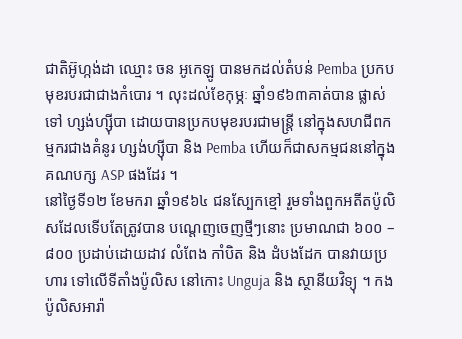ជាតិអ៊ូហ្កង់ដា ឈ្មោះ ចន អូកេឡូ បានមកដល់តំបន់ Pemba ប្រកបមុខរបរជាជាងកំបោរ ។ លុះដល់ខែកុម្ភៈ ឆ្នាំ១៩៦៣គាត់បាន ផ្លាស់ទៅ ហ្សង់ហ្ស៊ីបា ដោយបានប្រកបមុខរបរជាមន្ត្រី នៅក្នុងសហជីពកម្មករជាងគំនូរ ហ្សង់ហ្ស៊ីបា និង Pemba ហើយក៏ជាសកម្មជននៅក្នុងគណបក្ស ASP ផងដែរ ។
នៅថ្ងៃទី១២ ខែមករា ឆ្នាំ១៩៦៤ ជនស្បែកខ្មៅ រួមទាំងពួកអតីតប៉ូលិសដែលទើបតែត្រូវបាន បណ្តេញចេញថ្មីៗនោះ ប្រមាណជា ៦០០ – ៨០០ ប្រដាប់ដោយដាវ លំពែង កាំបិត និង ដំបងដែក បានវាយប្រហារ ទៅលើទីតាំងប៉ូលិស នៅកោះ Unguja និង ស្ថានីយវិទ្យុ ។ កងប៉ូលិសអារ៉ា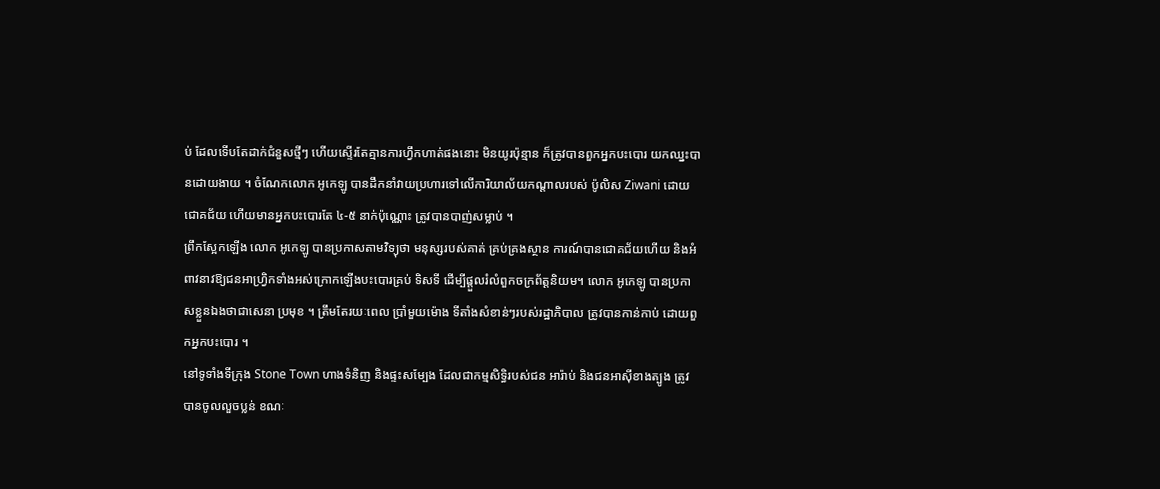ប់ ដែលទើបតែដាក់ជំនួសថ្មីៗ ហើយស្ទើរតែគ្មានការហ្វឹកហាត់ផងនោះ មិនយូរប៉ុន្មាន ក៏ត្រូវបានពួកអ្នកបះបោរ យកឈ្នះបានដោយងាយ ។ ចំណែកលោក អូកេឡូ បានដឹកនាំវាយប្រហារទៅលើការិយាល័យកណ្តាលរបស់ ប៉ូលិស Ziwani ដោយជោគជ័យ ហើយមានអ្នកបះបោរតែ ៤-៥ នាក់ប៉ុណ្ណោះ ត្រូវបានបាញ់សម្លាប់ ។
ព្រឹកស្អែកឡើង លោក អូកេឡូ បានប្រកាសតាមវិទ្យុថា មនុស្សរបស់គាត់ គ្រប់គ្រងស្ថាន ការណ៍បានជោគជ័យហើយ និងអំពាវនាវឱ្យជនអាហ្វ្រិកទាំងអស់ក្រោកឡើងបះបោរគ្រប់ ទិសទី ដើម្បីផ្តួលរំលំពួកចក្រព័ត្តនិយម។ លោក អូកេឡូ បានប្រកាសខ្លួនឯងថាជាសេនា ប្រមុខ ។ ត្រឹមតែរយៈពេល ប្រាំមួយម៉ោង ទីតាំងសំខាន់ៗរបស់រដ្ឋាភិបាល ត្រូវបានកាន់កាប់ ដោយពួកអ្នកបះបោរ ។
នៅទូទាំងទីក្រុង Stone Town ហាងទំនិញ និងផ្ទះសម្បែង ដែលជាកម្មសិទ្ធិរបស់ជន អារ៉ាប់ និងជនអាស៊ីខាងត្បូង ត្រូវបានចូលលួចប្លន់ ខណៈ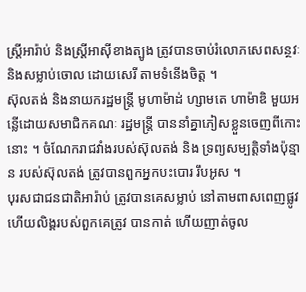ស្ត្រីអារ៉ាប់ និងស្ត្រីអាស៊ីខាងត្បូង ត្រូវបានចាប់រំលោភសេពសន្ថវៈ និងសម្លាប់ចោល ដោយសេរី តាមទំនើងចិត្ត ។
ស៊ុលតង់ និងនាយករដ្ឋមន្ត្រី មូហាម៉ាដ់ ហ្សាមតេ ហាម៉ាឌិ មួយអន្លើដោយសមាជិកគណៈ រដ្ឋមន្ត្រី បាននាំគ្នាភៀសខ្លួនចេញពីកោះនោះ ។ ចំណែករាជវាំងរបស់ស៊ុលតង់ និង ទ្រព្យសម្បត្តិទាំងប៉ុន្មាន របស់ស៊ុលតង់ ត្រូវបានពួកអ្នកបះបោរ រឹបអូស ។
បុរសជាជនជាតិអារ៉ាប់ ត្រូវបានគេសម្លាប់ នៅតាមពាសពេញផ្លូវហើយលិង្គរបស់ពួកគេត្រូវ បានកាត់ ហើយញាត់ចូល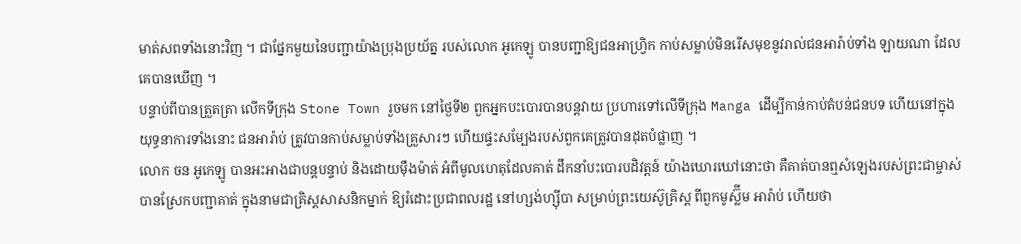មាត់សពទាំងនោះវិញ ។ ជាផ្នែកមួយនៃបញ្ជាយ៉ាងប្រុងប្រយ័ត្ន របស់លោក អូកេឡូ បានបញ្ជាឱ្យជនអាហ្វ្រិក កាប់សម្លាប់មិនរើសមុខនូវរាល់ជនអារ៉ាប់ទាំង ឡាយណា ដែលគេបានឃើញ ។
បន្ទាប់ពីបានត្រួតត្រា លើកទីក្រុង Stone Town រួចមក នៅថ្ងៃទី២ ពួកអ្នកបះបោរបានបន្តវាយ ប្រហារទៅលើទីក្រុង Manga ដើម្បីកាន់កាប់តំបន់ជនបទ ហើយនៅក្នុងយុទ្ធនាការទាំងនោះ ជនអារ៉ាប់ ត្រូវបានកាប់សម្លាប់ទាំងគ្រួសារៗ ហើយផ្ទះសម្បែងរបស់ពួកគេត្រូវបានដុតបំផ្លាញ ។
លោក ចន អូកេឡូ បានអះអាងជាបន្តបន្ទាប់ និងដោយម៉ឺងម៉ាត់ អំពីមូលហេតុដែលគាត់ ដឹកនាំបះបោរបដិវត្តន៍ យ៉ាងឃោរឃៅនោះថា គឺគាត់បានឮសំឡេងរបស់ព្រះជាម្ចាស់ បានស្រែកបញ្ជាគាត់ ក្នុងនាមជាគ្រិស្តសាសនិកម្នាក់ ឱ្យរំដោះប្រជាពលរដ្ឋ នៅហ្សង់ហ្ស៊ីបា សម្រាប់ព្រះយេស៊ូគ្រិស្ត ពីពួកមូស្ល៊ីម អារ៉ាប់ ហើយថា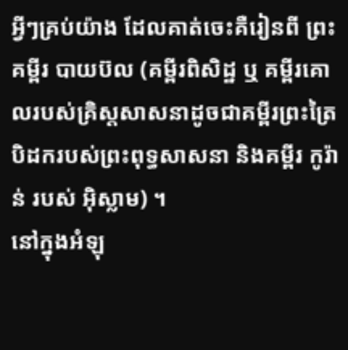អ្វីៗគ្រប់យ៉ាង ដែលគាត់ចេះគឺរៀនពី ព្រះគម្ពីរ បាយប៊ល (គម្ពីរពិសិដ្ឋ ឬ គម្ពីរគោលរបស់គ្រិស្តសាសនាដូចជាគម្ពីរព្រះត្រៃ បិដករបស់ព្រះពុទ្ធសាសនា និងគម្ពីរ កូរ៉ាន់ របស់ អ៊ិស្លាម) ។
នៅក្នុងអំឡុ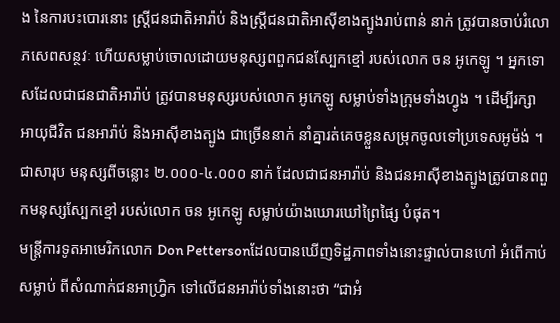ង នៃការបះបោរនោះ ស្ត្រីជនជាតិអារ៉ាប់ និងស្ត្រីជនជាតិអាស៊ីខាងត្បូងរាប់ពាន់ នាក់ ត្រូវបានចាប់រំលោភសេពសន្ថវៈ ហើយសម្លាប់ចោលដោយមនុស្សពពួកជនស្បែកខ្មៅ របស់លោក ចន អូកេឡូ ។ អ្នកទោសដែលជាជនជាតិអារ៉ាប់ ត្រូវបានមនុស្សរបស់លោក អូកេឡូ សម្លាប់ទាំងក្រុមទាំងហ្វូង ។ ដើម្បីរក្សាអាយុជីវិត ជនអារ៉ាប់ និងអាស៊ីខាងត្បូង ជាច្រើននាក់ នាំគ្នារត់គេចខ្លួនសម្រុកចូលទៅប្រទេសអូម៉ង់ ។
ជាសារុប មនុស្សពីចន្លោះ ២.០០០-៤.០០០ នាក់ ដែលជាជនអារ៉ាប់ និងជនអាស៊ីខាងត្បូងត្រូវបានពពួកមនុស្សស្បែកខ្មៅ របស់លោក ចន អូកេឡូ សម្លាប់យ៉ាងឃោរឃៅព្រៃផ្សៃ បំផុត។
មន្ត្រីការទូតអាមេរិកលោក Don Pettersonដែលបានឃើញទិដ្ឋភាពទាំងនោះផ្ទាល់បានហៅ អំពើកាប់សម្លាប់ ពីសំណាក់ជនអាហ្វ្រិក ទៅលើជនអារ៉ាប់ទាំងនោះថា “ជាអំ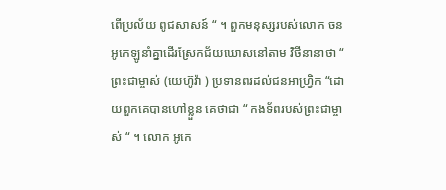ពើប្រល័យ ពូជសាសន៍ “ ។ ពួកមនុស្សរបស់លោក ចន អូកេឡូនាំគ្នាដើរស្រែកជ័យឃោសនៅតាម វិថីនានាថា “ ព្រះជាម្ចាស់ (យេហ៊ូវ៉ា ) ប្រទានពរដល់ជនអាហ្វ្រិក “ដោយពួកគេបានហៅខ្លួន គេថាជា “ កងទ័ពរបស់ព្រះជាម្ចាស់ “ ។ លោក អូកេ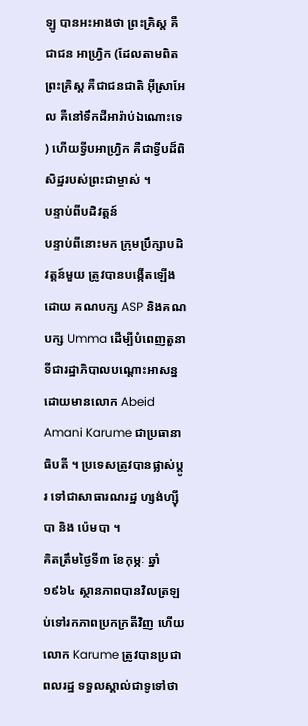ឡូ បានអះអាងថា ព្រះគ្រិស្ត គឺជាជន អាហ្វ្រិក (ដែលតាមពិត ព្រះគ្រិស្ត គឺជាជនជាតិ អ៊ីស្រាអែល គឺនៅទឹកដីអារ៉ាប់ឯណោះទេ ) ហើយទ្វីបអាហ្វ្រិក គឺជាទ្វីបដ៏ពិសិដ្ឋរបស់ព្រះជាម្ចាស់ ។
បន្ទាប់ពីបដិវត្តន៍
បន្ទាប់ពីនោះមក ក្រុមប្រឹក្សាបដិវត្តន៍មួយ ត្រូវបានបង្កើតឡើងដោយ គណបក្ស ASP និងគណបក្ស Umma ដើម្បីបំពេញតួនាទីជារដ្ឋាភិបាលបណ្តោះអាសន្ន ដោយមានលោក Abeid Amani Karume ជាប្រធានាធិបតី ។ ប្រទេសត្រូវបានផ្លាស់ប្តូរ ទៅជាសាធារណរដ្ឋ ហ្សង់ហ្ស៊ីបា និង ប៉េមបា ។
គិតត្រឹមថ្ងៃទី៣ ខែកុម្ភៈ ឆ្នាំ១៩៦៤ ស្ថានភាពបានវិលត្រឡប់ទៅរកភាពប្រកក្រតីវិញ ហើយលោក Karume ត្រូវបានប្រជាពលរដ្ឋ ទទួលស្គាល់ជាទូទៅថា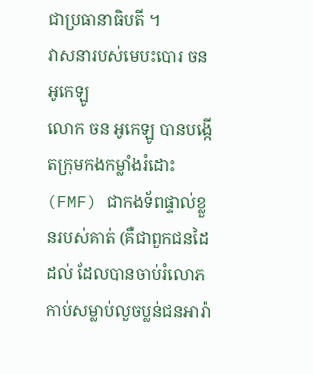ជាប្រធានាធិបតី ។
វាសនារបស់មេបះបោរ ចន អូកេឡូ
លោក ចន អូកេឡូ បានបង្កើតក្រុមកងកម្លាំងរំដោះ (FMF) ជាកងទ័ពផ្ទាល់ខ្លួនរបស់គាត់ (គឺជាពួកជនដៃដល់ ដែលបានចាប់រំលោភ កាប់សម្លាប់លួចប្លន់ជនអារ៉ា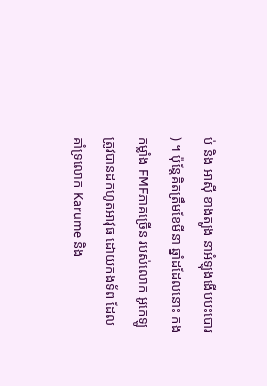ប់ និង អាស៊ី ខាងត្បូង នាអំឡុងងើបបះបោរ ) ។ ប៉ុន្តែគិតត្រឹមខែមីនា ឆ្នាំដដែលនោះ កងកម្លាំង FMFភាគច្រើន របស់លោក អូកេឡូ ត្រូវបានដកហូតអាវុធ ដោយកងទ័ព ដែលគាំទ្រលោក Karume និង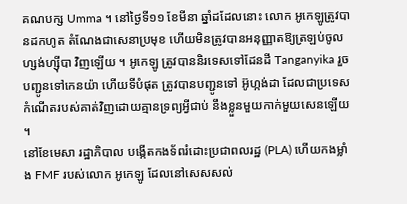គណបក្ស Umma ។ នៅថ្ងៃទី១១ ខែមីនា ឆ្នាំដដែលនោះ លោក អូកេឡូត្រូវបានដកហូត តំណែងជាសេនាប្រមុខ ហើយមិនត្រូវបានអនុញ្ញាតឱ្យត្រឡប់ចូល ហ្សង់ហ្ស៊ីបា វិញឡើយ ។ អូកេឡូ ត្រូវបាននិរទេសទៅដែនដី Tanganyika រួចបញ្ជូនទៅកេនយ៉ា ហើយទីបំផុត ត្រូវបានបញ្ជូនទៅ អ៊ូហ្កង់ដា ដែលជាប្រទេសកំណើតរបស់គាត់វិញដោយគ្មានទ្រព្យអ្វីជាប់ នឹងខ្លួនមួយកាក់មួយសេនឡើយ ។
នៅខែមេសា រដ្ឋាភិបាល បង្កើតកងទ័ពរំដោះប្រជាពលរដ្ឋ (PLA) ហើយកងម្លាំង FMF របស់លោក អូកេឡូ ដែលនៅសេសសល់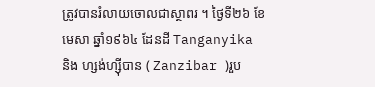ត្រូវបានរំលាយចោលជាស្ថាពរ ។ ថ្ងៃទី២៦ ខែ មេសា ឆ្នាំ១៩៦៤ ដែនដី Tanganyika និង ហ្សង់ហ្ស៊ីបាន ( Zanzibar )រួប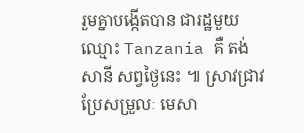រួមគ្នាបង្កើតបាន ជារដ្ឋមួយឈ្មោះ Tanzania គឺ តង់សានី សព្វថ្ងៃនេះ ៕ ស្រាវជ្រាវប្រែសម្រួលៈ មេសា